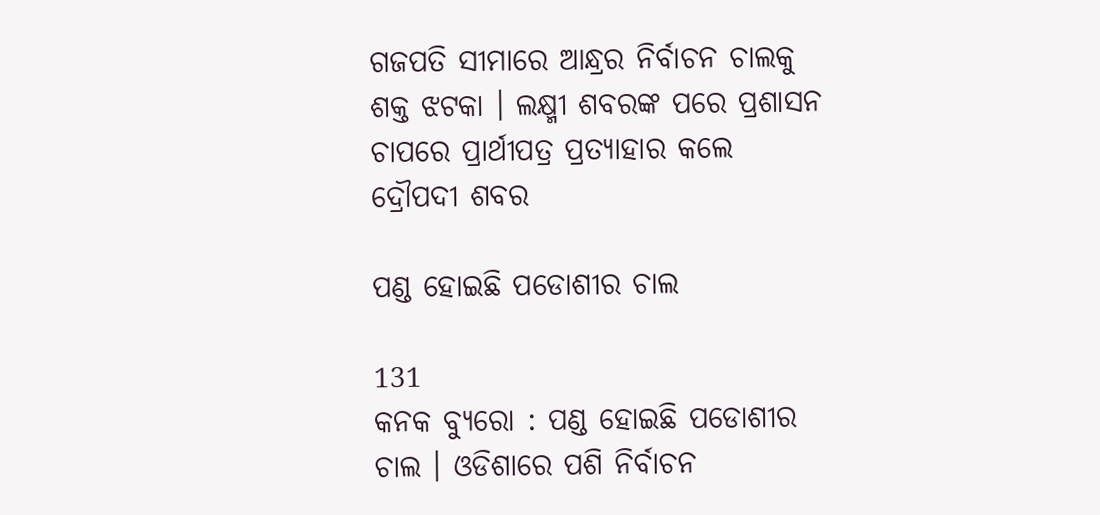ଗଜପତି ସୀମାରେ ଆନ୍ଧ୍ରର ନିର୍ବାଚନ ଚାଲକୁ ଶକ୍ତ ଝଟକା । ଲକ୍ଷ୍ମୀ ଶବରଙ୍କ ପରେ ପ୍ରଶାସନ ଚାପରେ ପ୍ରାର୍ଥୀପତ୍ର ପ୍ରତ୍ୟାହାର କଲେ ଦ୍ରୌପଦୀ ଶବର

ପଣ୍ଡ ହୋଇଛି ପଡୋଶୀର ଚାଲ

131
କନକ ବ୍ୟୁରୋ : ପଣ୍ଡ ହୋଇଛି ପଡୋଶୀର ଚାଲ । ଓଡିଶାରେ ପଶି ନିର୍ବାଚନ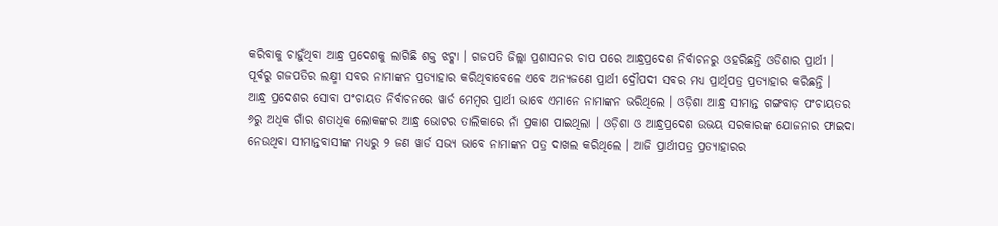କରିବାକୁ ଚାହୁଁଥିବା ଆନ୍ଧ୍ର ପ୍ରଦେଶକୁ ଲାଗିଛି ଶକ୍ତ ଝଟ୍କା । ଗଜପତି ଜିଲ୍ଲା ପ୍ରଶାସନର ଚାପ ପରେ ଆନ୍ଧ୍ରପ୍ରଦେଶ ନିର୍ବାଚନରୁ ଓହରିଛନ୍ତି ଓଡିଶାର ପ୍ରାର୍ଥୀ । ପୂର୍ବରୁ ଗଜପତିର ଲକ୍ଷ୍ମୀ ସବର ନାମାଙ୍କନ ପ୍ରତ୍ୟାହାର କରିଥିବାବେଳେ ଏବେ ଅନ୍ୟଜଣେ ପ୍ରାର୍ଥୀ ଦ୍ରୌପଦୀ ସବର ମଧ୍ୟ ପ୍ରାର୍ଥିପତ୍ର ପ୍ରତ୍ୟାହାର କରିଛନ୍ତି ।
ଆନ୍ଧ୍ର ପ୍ରଦେଶର ସୋବା ପଂଚାୟତ ନିର୍ବାଚନରେ ୱାର୍ଡ ମେମ୍ବର ପ୍ରାର୍ଥୀ ଭାବେ ଏମାନେ ନାମାଙ୍କନ ଭରିଥିଲେ । ଓଡ଼ିଶା ଆନ୍ଧ୍ର ସୀମାନ୍ତ ଗଙ୍ଗବାଡ଼ ପଂଚାୟତର ୬ରୁ ଅଧିକ ଗାଁର ଶତାଧିକ ଲୋକଙ୍କର ଆନ୍ଧ୍ର ଭୋଟର ତାଲିକାରେ ନାଁ ପ୍ରକାଶ ପାଇଥିଲା । ଓଡ଼ିଶା ଓ ଆନ୍ଧ୍ରପ୍ରଦେଶ ଉଭୟ ସରକାରଙ୍କ ଯୋଜନାର ଫାଇଦା ନେଉଥିବା ସୀମାନ୍ତବାସୀଙ୍କ ମଧ୍ୟରୁ ୨ ଜଣ ୱାର୍ଡ ସଭ୍ୟ ଭାବେ ନାମାଙ୍କନ ପତ୍ର ଦାଖଲ କରିଥିଲେ । ଆଜି ପ୍ରାର୍ଥୀପତ୍ର ପ୍ରତ୍ୟାହାରର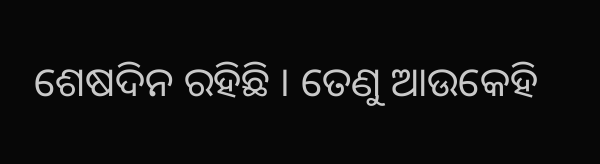ଶେଷଦିନ ରହିଛି । ତେଣୁ ଆଉକେହି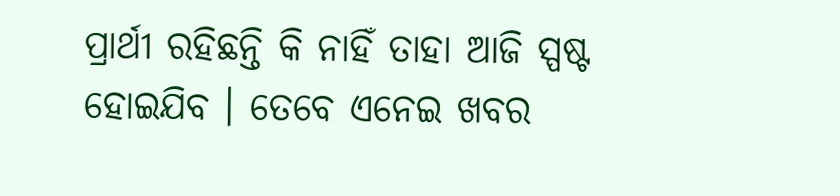ପ୍ରାର୍ଥୀ ରହିଛନ୍ତି କି ନାହିଁ ତାହା ଆଜି ସ୍ପଷ୍ଟ ହୋଇଯିବ । ତେବେ ଏନେଇ ଖବର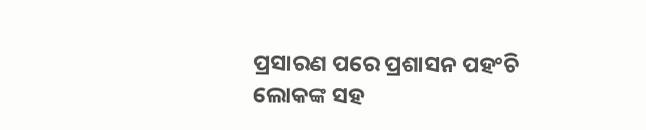ପ୍ରସାରଣ ପରେ ପ୍ରଶାସନ ପହଂଚି ଲୋକଙ୍କ ସହ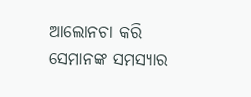ଆଲୋନଚା କରି ସେମାନଙ୍କ ସମସ୍ୟାର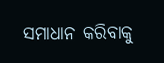ସମାଧାନ କରିବାକୁ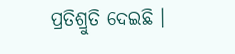ପ୍ରତିଶ୍ରୁତି ଦେଇଛି ।